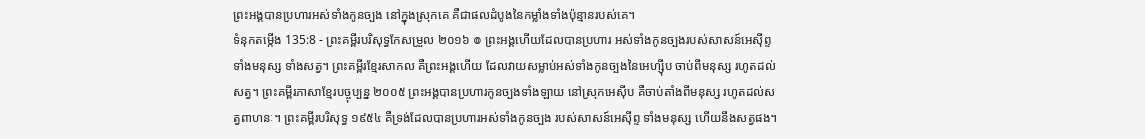ព្រះអង្គបានប្រហារអស់ទាំងកូនច្បង នៅក្នុងស្រុកគេ គឺជាផលដំបូងនៃកម្លាំងទាំងប៉ុន្មានរបស់គេ។
ទំនុកតម្កើង 135:8 - ព្រះគម្ពីរបរិសុទ្ធកែសម្រួល ២០១៦ ៙ ព្រះអង្គហើយដែលបានប្រហារ អស់ទាំងកូនច្បងរបស់សាសន៍អេស៊ីព្ទ ទាំងមនុស្ស ទាំងសត្វ។ ព្រះគម្ពីរខ្មែរសាកល គឺព្រះអង្គហើយ ដែលវាយសម្លាប់អស់ទាំងកូនច្បងនៃអេហ្ស៊ីប ចាប់ពីមនុស្ស រហូតដល់សត្វ។ ព្រះគម្ពីរភាសាខ្មែរបច្ចុប្បន្ន ២០០៥ ព្រះអង្គបានប្រហារកូនច្បងទាំងឡាយ នៅស្រុកអេស៊ីប គឺចាប់តាំងពីមនុស្ស រហូតដល់សត្វពាហនៈ។ ព្រះគម្ពីរបរិសុទ្ធ ១៩៥៤ គឺទ្រង់ដែលបានប្រហារអស់ទាំងកូនច្បង របស់សាសន៍អេស៊ីព្ទ ទាំងមនុស្ស ហើយនឹងសត្វផង។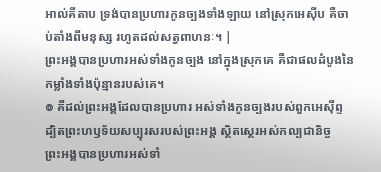អាល់គីតាប ទ្រង់បានប្រហារកូនច្បងទាំងឡាយ នៅស្រុកអេស៊ីប គឺចាប់តាំងពីមនុស្ស រហូតដល់សត្វពាហនៈ។ |
ព្រះអង្គបានប្រហារអស់ទាំងកូនច្បង នៅក្នុងស្រុកគេ គឺជាផលដំបូងនៃកម្លាំងទាំងប៉ុន្មានរបស់គេ។
៙ គឺដល់ព្រះអង្គដែលបានប្រហារ អស់ទាំងកូនច្បងរបស់ពួកអេស៊ីព្ទ ដ្បិតព្រះហឫទ័យសប្បុរសរបស់ព្រះអង្គ ស្ថិតស្ថេរអស់កល្បជានិច្ច
ព្រះអង្គបានប្រហារអស់ទាំ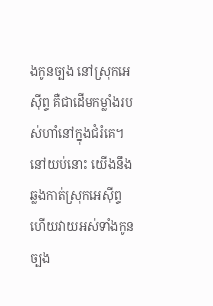ងកូនច្បង នៅស្រុកអេស៊ីព្ទ គឺជាដើមកម្លាំងរបស់ហាំនៅក្នុងជំរំគេ។
នៅយប់នោះ យើងនឹងឆ្លងកាត់ស្រុកអេស៊ីព្ទ ហើយវាយអស់ទាំងកូនច្បង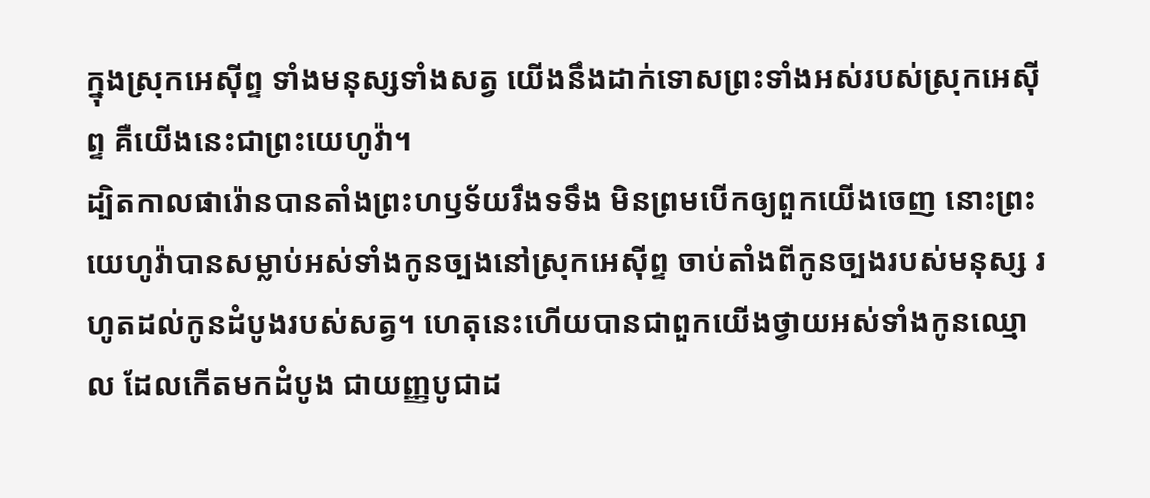ក្នុងស្រុកអេស៊ីព្ទ ទាំងមនុស្សទាំងសត្វ យើងនឹងដាក់ទោសព្រះទាំងអស់របស់ស្រុកអេស៊ីព្ទ គឺយើងនេះជាព្រះយេហូវ៉ា។
ដ្បិតកាលផារ៉ោនបានតាំងព្រះហឫទ័យរឹងទទឹង មិនព្រមបើកឲ្យពួកយើងចេញ នោះព្រះយេហូវ៉ាបានសម្លាប់អស់ទាំងកូនច្បងនៅស្រុកអេស៊ីព្ទ ចាប់តាំងពីកូនច្បងរបស់មនុស្ស រហូតដល់កូនដំបូងរបស់សត្វ។ ហេតុនេះហើយបានជាពួកយើងថ្វាយអស់ទាំងកូនឈ្មោល ដែលកើតមកដំបូង ជាយញ្ញបូជាដ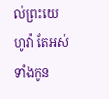ល់ព្រះយេហូវ៉ា តែអស់ទាំងកូន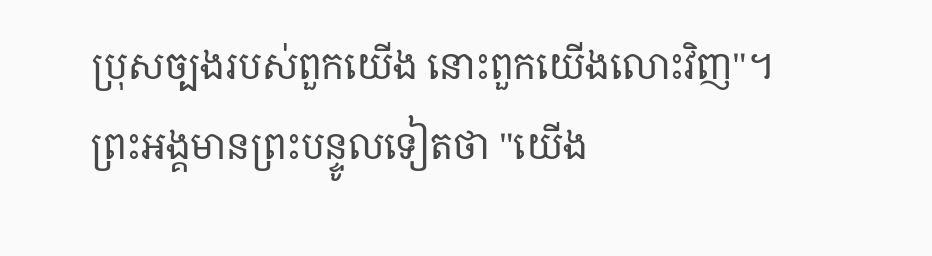ប្រុសច្បងរបស់ពួកយើង នោះពួកយើងលោះវិញ"។
ព្រះអង្គមានព្រះបន្ទូលទៀតថា "យើង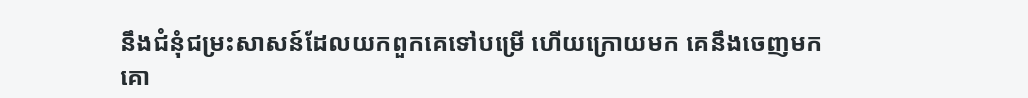នឹងជំនុំជម្រះសាសន៍ដែលយកពួកគេទៅបម្រើ ហើយក្រោយមក គេនឹងចេញមកគោ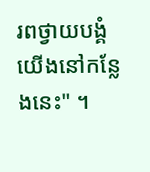រពថ្វាយបង្គំយើងនៅកន្លែងនេះ" ។